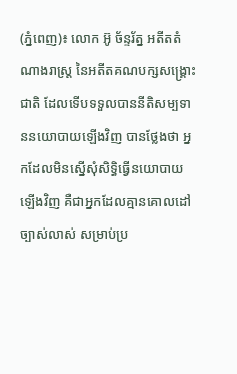(ភ្នំពេញ)៖ លោក អ៊ូ ច័ន្ទរ័ត្ន អតីតតំណាងរាស្រ្ត នៃអតីតគណបក្សសង្រ្គោះជាតិ ដែលទើបទទួលបាននីតិសម្បទាននយោបាយឡើងវិញ បានថ្លែងថា អ្នកដែលមិនស្នើសុំសិទ្ធិធ្វើនយោបាយឡើងវិញ គឺជាអ្នកដែលគ្មានគោលដៅច្បាស់លាស់ សម្រាប់ប្រ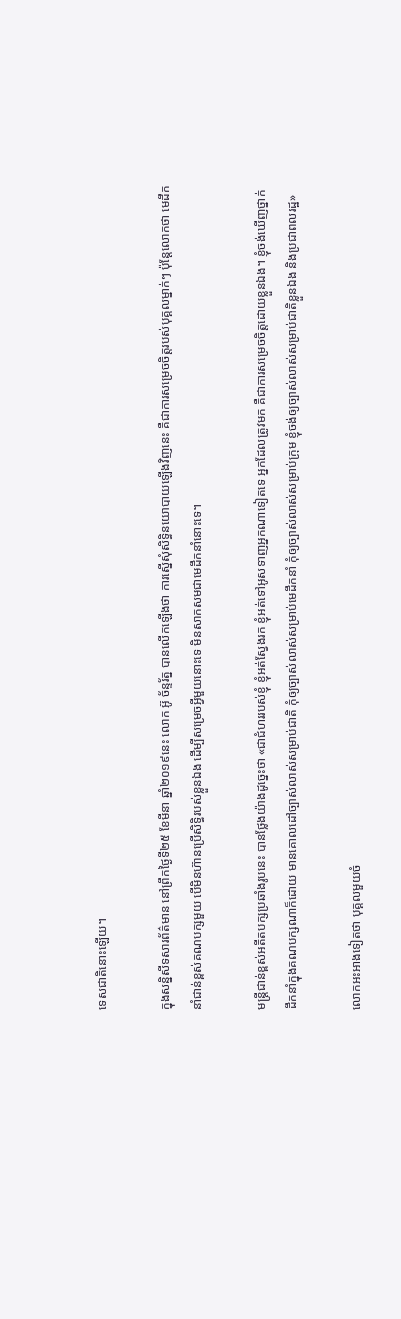ទេសជាតិនោះឡើយ។

ក្នុងសន្និសីទសារព័ត៌មាន នៅព្រឹកថ្ងៃទី២៥ ខែមីនា ឆ្នាំ២០១៩នេះ លោក អ៊ូ ច័ន្ទរ័ត្ន បានលើកឡើងថា ការស្នើសុំសិទ្ធិនយោបាយឡើងវិញនេះ គឺជាការសម្រេចចិត្តរបស់បុគ្គលម្នាក់ៗ ប៉ុន្ដែលោកថា មេដឹកនាំជាន់ខ្ពស់គណបក្សមួយ បើមិនហ៊ានប្រើសិទ្ធិរបស់ខ្លួនឯង ដើម្បីសម្រេចអ្វីមួយនោះទេ មិនសាកសមជាមេដឹកនាំនោះទេ។

មន្ដ្រីជាន់ខ្ពស់អតីតបក្សប្រឆាំងរូបនេះ បានថ្លែងយ៉ាងដូច្នេះថា «ជាជំហររបស់ខ្ញុំ ខ្ញុំអត់ស្វែងរក ខ្ញុំអត់ទៅអូសទាញអ្នកណាទៀតទេ អ្នកដែលត្រូវមក គឺជាការសម្រេចចិត្តដោយខ្លួនឯង។ ខ្ញុំចង់ឃើញថ្នាក់ដឹកនាំក្នុងគណបក្សណាក៏ដោយ មានគោលដៅច្បាស់លាស់សម្រាប់ជាតិ កុំឲ្យច្បាស់លាស់សម្រាប់មេដឹកនាំ កុំឲ្យច្បាស់លាស់សម្រាប់ក្រុម ខ្ញុំចង់ឲ្យច្បាស់លាស់សម្រាប់ជាតិខ្លួនឯង និងប្រជាពលរដ្ឋ»

លោកអះអាងទៀតថា បុគ្គលមួយចំ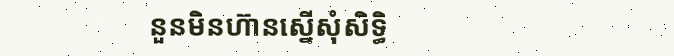នួនមិនហ៊ានស្នើសុំសិទ្ធិ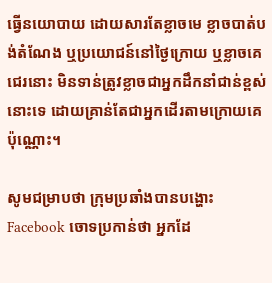ធ្វើនយោបាយ ដោយសារតែខ្លាចមេ ខ្លាចបាត់បង់តំណែង ឬប្រយោជន៍នៅថ្ងៃក្រោយ ឬខ្លាចគេជេរនោះ មិនទាន់ត្រូវខ្លាចជាអ្នកដឹកនាំជាន់ខ្ពស់នោះទេ ដោយគ្រាន់តែជាអ្នកដើរតាមក្រោយគេប៉ុណ្ណោះ។

សូមជម្រាបថា ក្រុមប្រឆាំងបានបង្ហោះ Facebook ចោទប្រកាន់ថា អ្នកដែ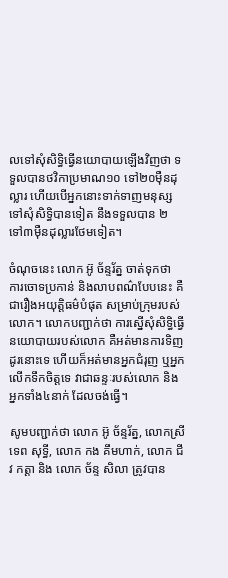លទៅសុំសិទ្ធិធ្វើនយោបាយឡើងវិញថា ទទួលបានថវិកាប្រមាណ១០ ទៅ២០ម៉ឺនដុល្លារ ហើយបើអ្នកនោះទាក់ទាញមនុស្សទៅសុំសិទ្ធិបានទៀត នឹងទទួលបាន ២ ទៅ៣ម៉ឺនដុល្លារថែមទៀត។

ចំណុចនេះ លោក អ៊ូ ច័ន្ទរ័ត្ន ចាត់ទុកថា ការចោទប្រកាន់ និងលាបពណ៌បែបនេះ គឺជារឿងអយុត្តិធម៌បំផុត សម្រាប់ក្រុមរបស់លោក។ លោកបញ្ជាក់ថា ការស្នើសុំសិទ្ធិធ្វើនយោបាយរបស់លោក គឺអត់មានការទិញដូរនោះទេ ហើយក៏អត់មានអ្នកជំរុញ ឬអ្នកលើកទឹកចិត្តទេ វាជាឆន្ទៈរបស់លោក និងអ្នកទាំង៤នាក់ ដែលចង់ធ្វើ។

សូមបញ្ជាក់ថា លោក អ៊ូ ច័ន្ទរ័ត្ន, លោកស្រី ទេព សុទ្ធី, លោក កង គឹមហាក់, លោក ជីវ កត្តា និង លោក ច័ន្ទ សិលា ត្រូវបាន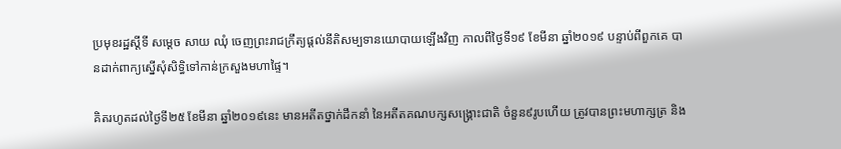ប្រមុខរដ្ឋស្តីទី សម្តេច សាយ ឈុំ ចេញព្រះរាជក្រឹត្យផ្តល់នីតិសម្បទានយោបាយឡើងវិញ កាលពីថ្ងៃទី១៩ ខែមីនា ឆ្នាំ២០១៩ បន្ទាប់ពីពួកគេ បានដាក់ពាក្យស្នើសុំសិទ្ធិទៅកាន់ក្រសួងមហាផ្ទៃ។

គិតរហូតដល់ថ្ងៃទី២៥ ខែមីនា ឆ្នាំ២០១៩នេះ មានអតីតថ្នាក់ដឹកនាំ នៃអតីតគណបក្សសង្រ្គោះជាតិ ចំនួន៩រូបហើយ ត្រូវបានព្រះមហាក្សត្រ និង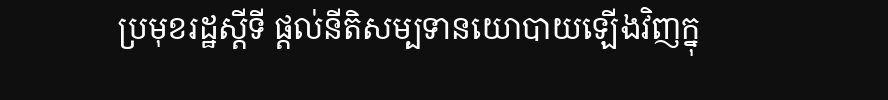ប្រមុខរដ្ឋស្តីទី ផ្តល់នីតិសម្បទានយោបាយឡើងវិញក្នុ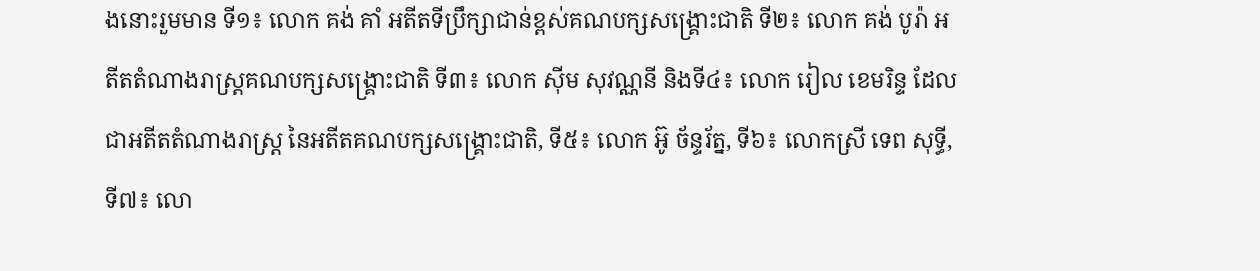ងនោះរួមមាន ទី១៖ លោក គង់ គាំ អតីតទីប្រឹក្សាជាន់ខ្ពស់គណបក្សសង្រ្គោះជាតិ ទី២៖ លោក គង់ បូរ៉ា អតីតតំណាងរាស្រ្តគណបក្សសង្រ្គោះជាតិ ទី៣៖ លោក ស៊ីម សុវណ្ណនី និងទី៤៖ លោក រៀល ខេមរិន្ទ ដែលជាអតីតតំណាងរាស្រ្ត នៃអតីតគណបក្សសង្រ្គោះជាតិ, ទី៥៖ លោក អ៊ូ ច័ន្ទរ័ត្ន, ទី៦៖ លោកស្រី ទេព សុទ្ធី, ទី៧៖ លោ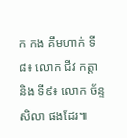ក កង គឹមហាក់ ទី៨៖ លោក ជីវ កត្តា និង ទី៩៖ លោក ច័ន្ទ សិលា ផងដែរ៕